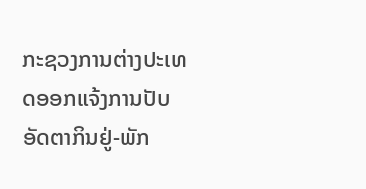ກະຊວງການຕ່າງປະເທດອອກແຈ້ງການປັບອັດຕາກິນຢູ່-ພັກ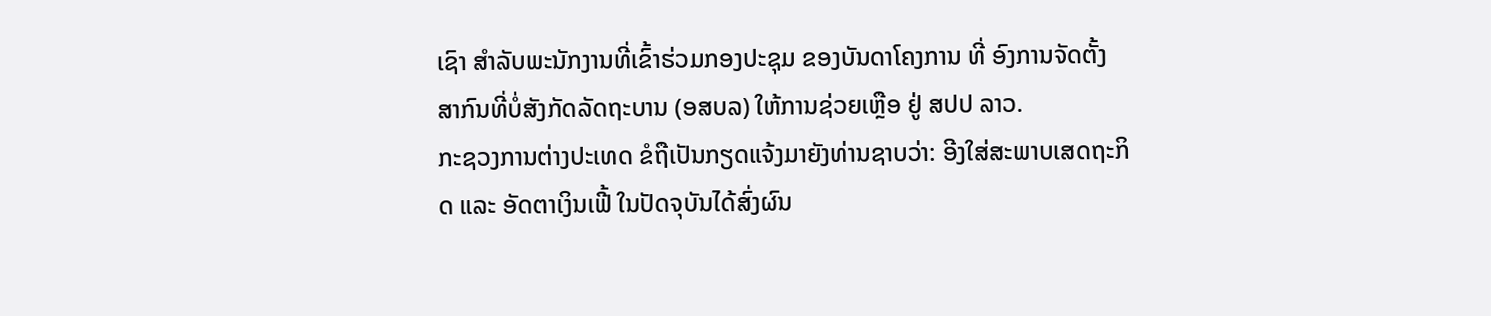ເຊົາ ສໍາລັບພະນັກງານທີ່ເຂົ້າຮ່ວມກອງປະຊຸມ ຂອງບັນດາໂຄງການ ທີ່ ອົງການຈັດຕັ້ງສາກົນທີ່ບໍ່ສັງກັດລັດຖະບານ (ອສບລ) ໃຫ້ການຊ່ວຍເຫຼືອ ຢູ່ ສປປ ລາວ.
ກະຊວງການຕ່າງປະເທດ ຂໍຖືເປັນກຽດແຈ້ງມາຍັງທ່ານຊາບວ່າ: ອີງໃສ່ສະພາບເສດຖະກິດ ແລະ ອັດຕາເງິນເຟີ້ ໃນປັດຈຸບັນໄດ້ສົ່ງຜົນ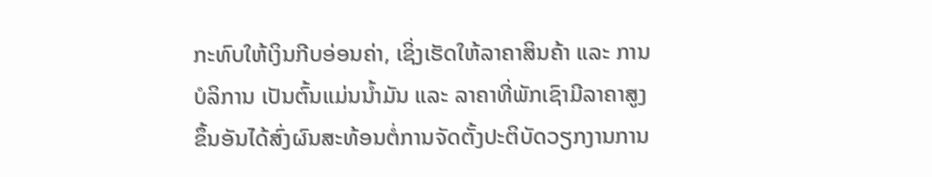ກະທົບໃຫ້ເງິນກີບອ່ອນຄ່າ, ເຊິ່ງເຮັດໃຫ້ລາຄາສິນຄ້າ ແລະ ການບໍລິການ ເປັນຕົ້ນແມ່ນນໍ້າມັນ ແລະ ລາຄາທີ່ພັກເຊົາມີລາຄາສູງຂຶ້ນອັນໄດ້ສົ່ງຜົນສະທ້ອນຕໍ່ການຈັດຕັ້ງປະຕິບັດວຽກງານການ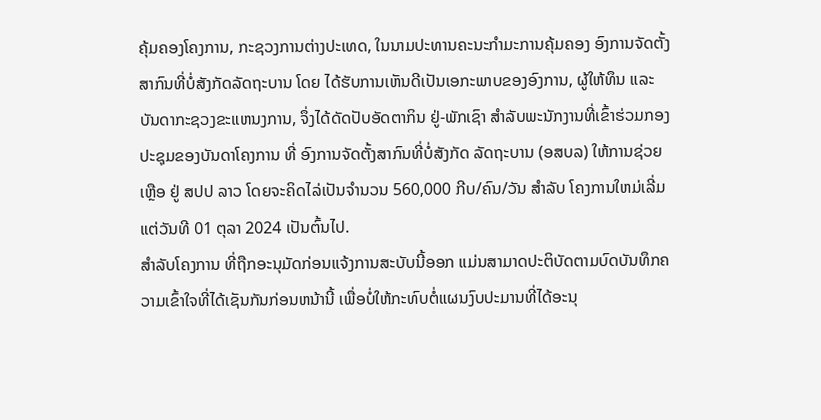ຄຸ້ມຄອງໂຄງການ, ກະຊວງການຕ່າງປະເທດ, ໃນນາມປະທານຄະນະກໍາມະການຄຸ້ມຄອງ ອົງການຈັດຕັ້ງສາກົນທີ່ບໍ່ສັງກັດລັດຖະບານ ໂດຍ ໄດ້ຮັບການເຫັນດີເປັນເອກະພາບຂອງອົງການ, ຜູ້ໃຫ້ທຶນ ແລະ ບັນດາກະຊວງຂະແຫນງການ, ຈຶ່ງໄດ້ດັດປັບອັດຕາກິນ ຢູ່-ພັກເຊົາ ສໍາລັບພະນັກງານທີ່ເຂົ້າຮ່ວມກອງປະຊຸມຂອງບັນດາໂຄງການ ທີ່ ອົງການຈັດຕັ້ງສາກົນທີ່ບໍ່ສັງກັດ ລັດຖະບານ (ອສບລ) ໃຫ້ການຊ່ວຍເຫຼືອ ຢູ່ ສປປ ລາວ ໂດຍຈະຄິດໄລ່ເປັນຈໍານວນ 560,000 ກີບ/ຄົນ/ວັນ ສໍາລັບ ໂຄງການໃຫມ່ເລີ່ມແຕ່ວັນທີ 01 ຕຸລາ 2024 ເປັນຕົ້ນໄປ.
ສໍາລັບໂຄງການ ທີ່ຖືກອະນຸມັດກ່ອນແຈ້ງການສະບັບນີ້ອອກ ແມ່ນສາມາດປະຕິບັດຕາມບົດບັນທຶກຄວາມເຂົ້າໃຈທີ່ໄດ້ເຊັນກັນກ່ອນຫນ້ານີ້ ເພື່ອບໍ່ໃຫ້ກະທົບຕໍ່ແຜນງົບປະມານທີ່ໄດ້ອະນຸ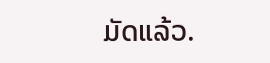ມັດແລ້ວ.